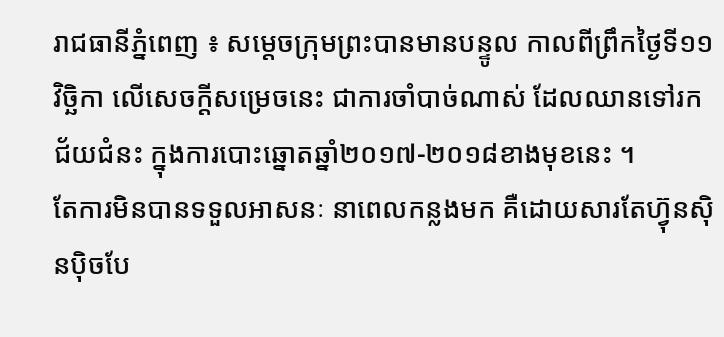រាជធានីភ្នំពេញ ៖ សម្តេចក្រុមព្រះបានមានបន្ទូល កាលពីព្រឹកថ្ងៃទី១១ វិច្ឆិកា លើសេចក្តីសម្រេចនេះ ជាការចាំបាច់ណាស់ ដែលឈានទៅរកជ័យជំនះ ក្នុងការបោះឆ្នោតឆ្នាំ២០១៧-២០១៨ខាងមុខនេះ ។
តែការមិនបានទទួលអាសនៈ នាពេលកន្លងមក គឺដោយសារតែហ្វ៊ុនស៊ិនប៉ិចបែ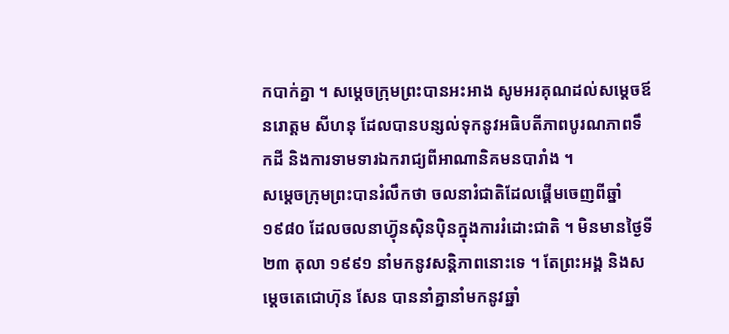កបាក់គ្នា ។ សម្តេចក្រុមព្រះបានអះអាង សូមអរគុណដល់សម្តេចឪ នរោត្តម សីហនុ ដែលបានបន្សល់ទុកនូវអធិបតីភាពបូរណភាពទឹកដី និងការទាមទារឯករាជ្យពីអាណានិគមនបារាំង ។
សម្តេចក្រុមព្រះបានរំលឹកថា ចលនារំជាតិដែលផ្តើមចេញពីឆ្នាំ១៩៨០ ដែលចលនាហ្វ៊ុនស៊ិនប៉ិនក្នុងការរំដោះជាតិ ។ មិនមានថ្ងៃទី២៣ តុលា ១៩៩១ នាំមកនូវសន្តិភាពនោះទេ ។ តែព្រះអង្គ និងសម្តេចតេជោហ៊ុន សែន បាននាំគ្នានាំមកនូវឆ្នាំ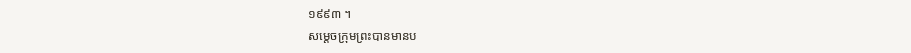១៩៩៣ ។
សម្តេចក្រុមព្រះបានមានប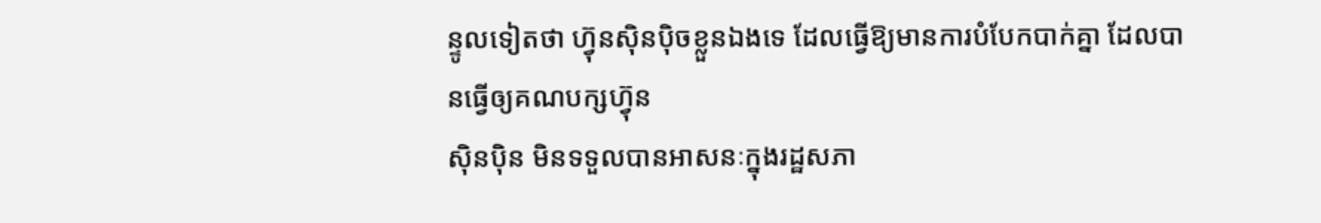ន្ទូលទៀតថា ហ្វ៊ុនស៊ិនប៉ិចខ្លួនឯងទេ ដែលធ្វើឱ្យមានការបំបែកបាក់គ្នា ដែលបានធ្វើឲ្យគណបក្សហ្វ៊ុន
ស៊ិនប៉ិន មិនទទួលបានអាសនៈក្នុងរដ្ឋសភា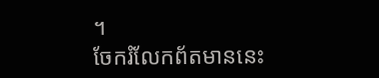។
ចែករំលែកព័តមាននេះ